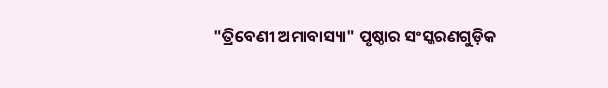"ତ୍ରିବେଣୀ ଅମାବାସ୍ୟା" ପୃଷ୍ଠାର ସଂସ୍କରଣ‌ଗୁଡ଼ିକ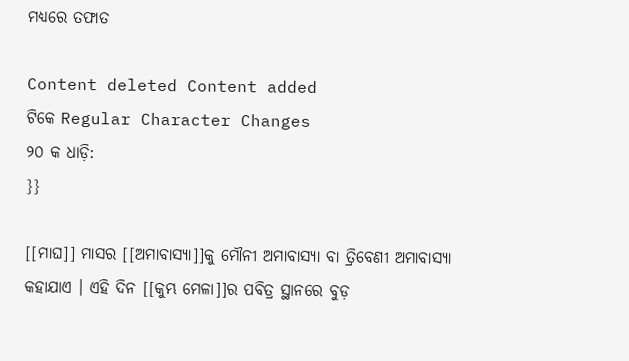ମଧ୍ୟରେ ତଫାତ

Content deleted Content added
ଟିକେ Regular Character Changes
୨୦ କ ଧାଡ଼ି:
}}

[[ମାଘ]] ମାସର [[ଅମାବାସ୍ୟା]]କୁ ମୌନୀ ଅମାବାସ୍ୟା ବା ତ୍ରିବେଣୀ ଅମାବାସ୍ୟା କହାଯାଏ । ଏହି ଦିନ [[କୁମ୍ଭ ମେଳା]]ର ପବିତ୍ର ସ୍ଥାନରେ ବୁଡ଼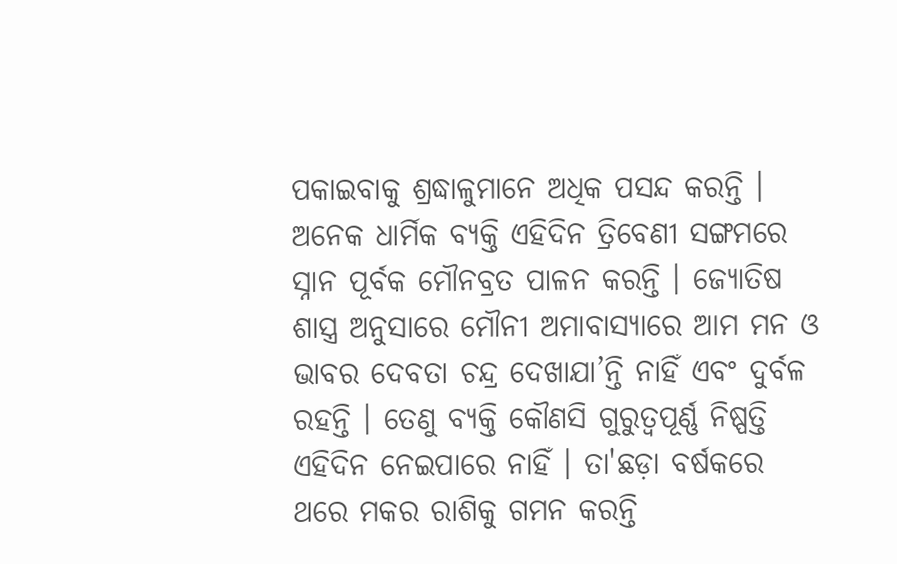ପକାଇବାକୁ ଶ୍ରଦ୍ଧାଳୁମାନେ ଅଧିକ ପସନ୍ଦ କରନ୍ତି । ଅନେକ ଧାର୍ମିକ ବ୍ୟକ୍ତି ଏହିଦିନ ତ୍ରିବେଣୀ ସଙ୍ଗମରେ ସ୍ନାନ ପୂର୍ବକ ମୌନବ୍ରତ ପାଳନ କରନ୍ତି । ଜ୍ୟୋତିଷ ଶାସ୍ତ୍ର ଅନୁସାରେ ମୌନୀ ଅମାବାସ୍ୟାରେ ଆମ ମନ ଓ ଭାବର ଦେବତା ଚନ୍ଦ୍ର ଦେଖାଯା’ନ୍ତି ନାହିଁ ଏବଂ ଦୁର୍ବଳ ରହନ୍ତି । ତେଣୁ ବ୍ୟକ୍ତି କୌଣସି ଗୁରୁତ୍ୱପୂର୍ଣ୍ଣ ନିଷ୍ପତ୍ତି ଏହିଦିନ ନେଇପାରେ ନାହିଁ । ତା'ଛଡ଼ା ବର୍ଷକରେ ଥରେ ମକର ରାଶିକୁ ଗମନ କରନ୍ତି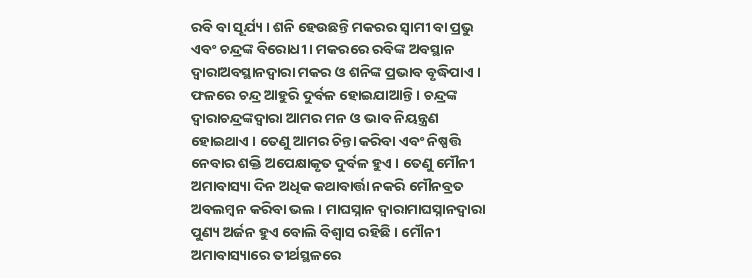ରବି ବା ସୂର୍ଯ୍ୟ । ଶନି ହେଉଛନ୍ତି ମକରର ସ୍ୱାମୀ ବା ପ୍ରଭୁ ଏବଂ ଚନ୍ଦ୍ରଙ୍କ ବିରୋଧୀ । ମକରରେ ରବିଙ୍କ ଅବସ୍ଥାନ ଦ୍ୱାରାଅବସ୍ଥାନଦ୍ୱାରା ମକର ଓ ଶନିଙ୍କ ପ୍ରଭାବ ବୃଦ୍ଧିପାଏ । ଫଳରେ ଚନ୍ଦ୍ର ଆହୁରି ଦୁର୍ବଳ ହୋଇଯାଆନ୍ତି । ଚନ୍ଦ୍ରଙ୍କ ଦ୍ୱାରାଚନ୍ଦ୍ରଙ୍କଦ୍ୱାରା ଆମର ମନ ଓ ଭାବ ନିୟନ୍ତ୍ରଣ ହୋଇଥାଏ । ତେଣୁ ଆମର ଚିନ୍ତା କରିବା ଏବଂ ନିଷ୍ପତ୍ତି ନେବାର ଶକ୍ତି ଅପେକ୍ଷାକୃତ ଦୁର୍ବଳ ହୁଏ । ତେଣୁ ମୌନୀ ଅମାବାସ୍ୟା ଦିନ ଅଧିକ କଥାବାର୍ତ୍ତା ନକରି ମୌନବ୍ରତ ଅବଲମ୍ବନ କରିବା ଭଲ । ମାଘସ୍ନାନ ଦ୍ୱାରାମାଘସ୍ନାନଦ୍ୱାରା ପୁଣ୍ୟ ଅର୍ଜନ ହୁଏ ବୋଲି ବିଶ୍ୱାସ ରହିଛି । ମୌନୀ ଅମାବାସ୍ୟାରେ ତୀର୍ଥସ୍ଥଳରେ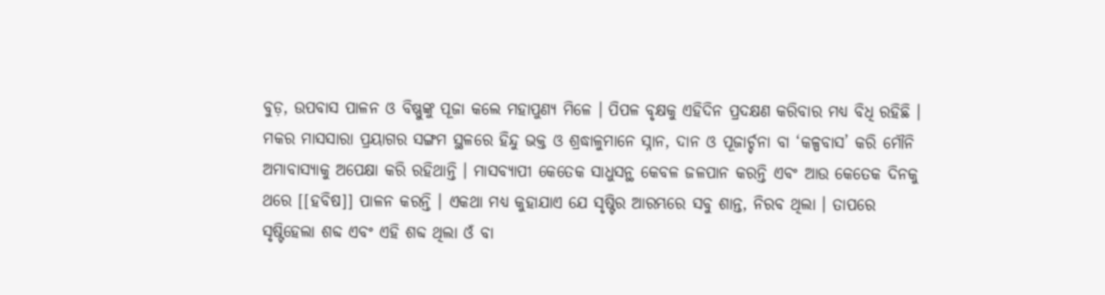ବୁଡ଼, ଉପବାସ ପାଳନ ଓ ବିଷ୍ଣୁଙ୍କୁ ପୂଜା କଲେ ମହାପୁଣ୍ୟ ମିଳେ । ପିପଳ ବୃକ୍ଷକୁ ଏହିଦିନ ପ୍ରଦକ୍ଷଣ କରିବାର ମଧ୍ୟ ବିଧି ରହିଛି । ମକର ମାସସାରା ପ୍ରୟାଗର ସଙ୍ଗମ ସ୍ଥଳରେ ହିନ୍ଦୁ ଭକ୍ତ ଓ ଶ୍ରଦ୍ଧାଳୁମାନେ ସ୍ନାନ, ଦାନ ଓ ପୂଜାର୍ଚ୍ଚନା ବା ‘କଳ୍ପବାସ’ କରି ମୌନି ଅମାବାସ୍ୟାକୁ ଅପେକ୍ଷା କରି ରହିଥାନ୍ତି । ମାସବ୍ୟାପୀ କେତେକ ସାଧୁସନ୍ଥ କେବଳ ଜଳପାନ କରନ୍ତି ଏବଂ ଆଉ କେତେକ ଦିନକୁ ଥରେ [[ହବିଷ]] ପାଳନ କରନ୍ତି । ଏକଥା ମଧ୍ୟ କୁହାଯାଏ ଯେ ସୃଷ୍ଟିର ଆରମ୍ଭରେ ସବୁ ଶାନ୍ତ, ନିରବ ଥିଲା । ତାପରେ ସୃଷ୍ଟିହେଲା ଶବ୍ଦ ଏବଂ ଏହି ଶବ୍ଦ ଥିଲା ଓଁ ବା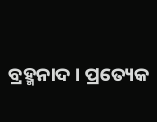ବ୍ରହ୍ମନାଦ । ପ୍ରତ୍ୟେକ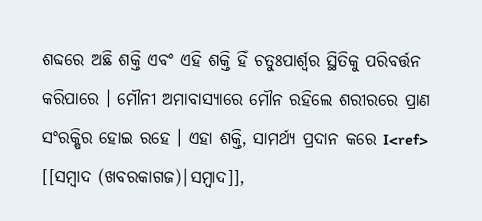ଶବ୍ଦରେ ଅଛି ଶକ୍ତି ଏବଂ ଏହି ଶକ୍ତି ହିଁ ଚତୁଃପାର୍ଶ୍ୱର ସ୍ଥିତିକୁ ପରିବର୍ତ୍ତନ କରିପାରେ । ମୌନୀ ଅମାବାସ୍ୟାରେ ମୌନ ରହିଲେ ଶରୀରରେ ପ୍ରାଣ ସଂରକ୍ଷିର ହୋଇ ରହେ । ଏହା ଶକ୍ତି, ସାମର୍ଥ୍ୟ ପ୍ରଦାନ କରେ I<ref> [[ସମ୍ବାଦ (ଖବରକାଗଜ)|ସମ୍ବାଦ]],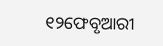୧୨ଫେବୃଆରୀ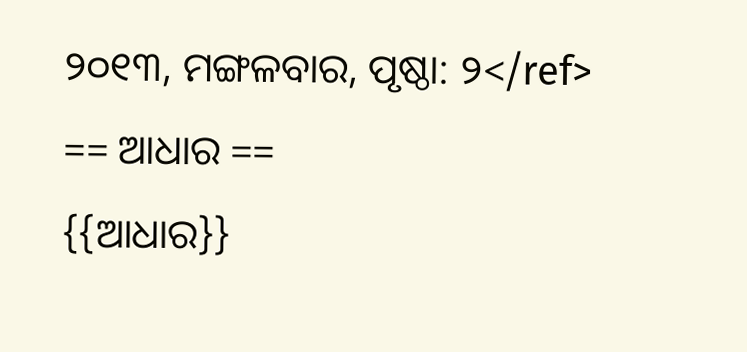୨୦୧୩, ମଙ୍ଗଳବାର, ପୃଷ୍ଠା: ୨</ref>
== ଆଧାର ==
{{ଆଧାର}}